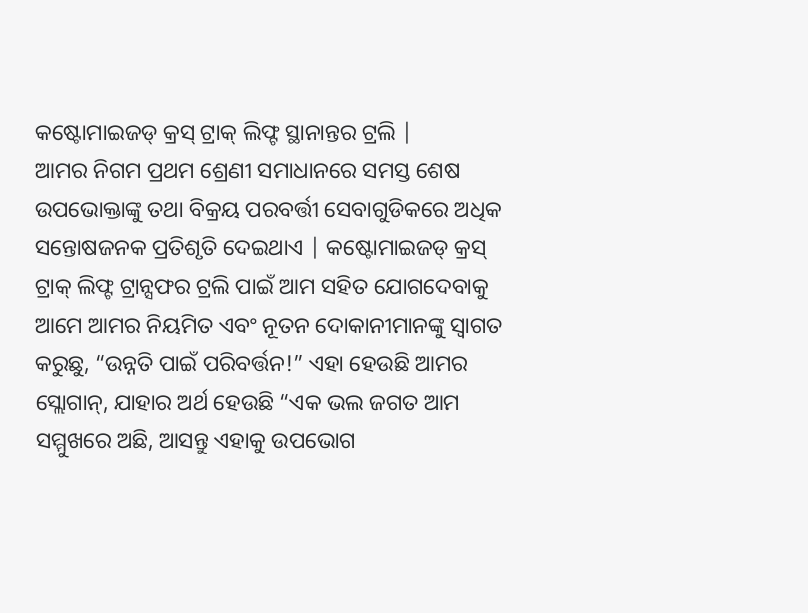କଷ୍ଟୋମାଇଜଡ୍ କ୍ରସ୍ ଟ୍ରାକ୍ ଲିଫ୍ଟ ସ୍ଥାନାନ୍ତର ଟ୍ରଲି |
ଆମର ନିଗମ ପ୍ରଥମ ଶ୍ରେଣୀ ସମାଧାନରେ ସମସ୍ତ ଶେଷ ଉପଭୋକ୍ତାଙ୍କୁ ତଥା ବିକ୍ରୟ ପରବର୍ତ୍ତୀ ସେବାଗୁଡିକରେ ଅଧିକ ସନ୍ତୋଷଜନକ ପ୍ରତିଶୃତି ଦେଇଥାଏ | କଷ୍ଟୋମାଇଜଡ୍ କ୍ରସ୍ ଟ୍ରାକ୍ ଲିଫ୍ଟ ଟ୍ରାନ୍ସଫର ଟ୍ରଲି ପାଇଁ ଆମ ସହିତ ଯୋଗଦେବାକୁ ଆମେ ଆମର ନିୟମିତ ଏବଂ ନୂତନ ଦୋକାନୀମାନଙ୍କୁ ସ୍ୱାଗତ କରୁଛୁ, “ଉନ୍ନତି ପାଇଁ ପରିବର୍ତ୍ତନ!” ଏହା ହେଉଛି ଆମର ସ୍ଲୋଗାନ୍, ଯାହାର ଅର୍ଥ ହେଉଛି “ଏକ ଭଲ ଜଗତ ଆମ ସମ୍ମୁଖରେ ଅଛି, ଆସନ୍ତୁ ଏହାକୁ ଉପଭୋଗ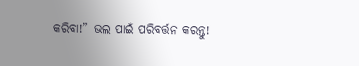କରିବା!” ଭଲ ପାଇଁ ପରିବର୍ତ୍ତନ କରନ୍ତୁ!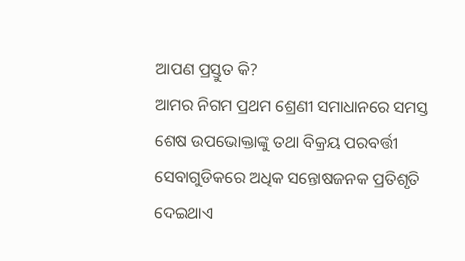ଆପଣ ପ୍ରସ୍ତୁତ କି?
ଆମର ନିଗମ ପ୍ରଥମ ଶ୍ରେଣୀ ସମାଧାନରେ ସମସ୍ତ ଶେଷ ଉପଭୋକ୍ତାଙ୍କୁ ତଥା ବିକ୍ରୟ ପରବର୍ତ୍ତୀ ସେବାଗୁଡିକରେ ଅଧିକ ସନ୍ତୋଷଜନକ ପ୍ରତିଶୃତି ଦେଇଥାଏ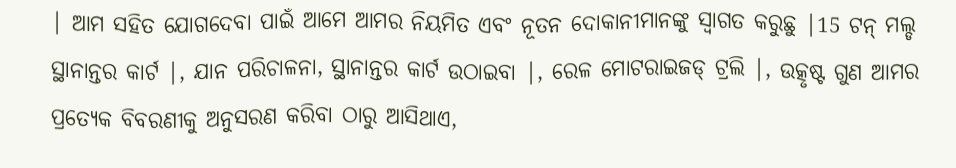| ଆମ ସହିତ ଯୋଗଦେବା ପାଇଁ ଆମେ ଆମର ନିୟମିତ ଏବଂ ନୂତନ ଦୋକାନୀମାନଙ୍କୁ ସ୍ୱାଗତ କରୁଛୁ |15 ଟନ୍ ମଲ୍ଡ ସ୍ଥାନାନ୍ତର କାର୍ଟ |, ଯାନ ପରିଚାଳନା, ସ୍ଥାନାନ୍ତର କାର୍ଟ ଉଠାଇବା |, ରେଳ ମୋଟରାଇଜଡ୍ ଟ୍ରଲି |, ଉତ୍କୃଷ୍ଟ ଗୁଣ ଆମର ପ୍ରତ୍ୟେକ ବିବରଣୀକୁ ଅନୁସରଣ କରିବା ଠାରୁ ଆସିଥାଏ,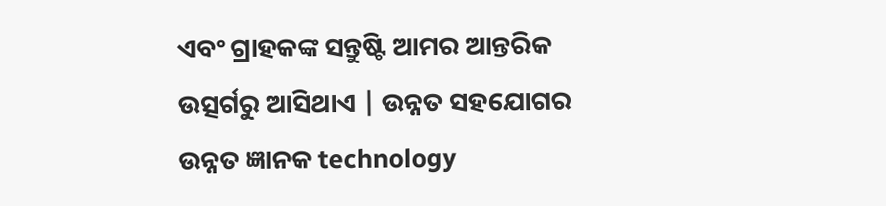ଏବଂ ଗ୍ରାହକଙ୍କ ସନ୍ତୁଷ୍ଟି ଆମର ଆନ୍ତରିକ ଉତ୍ସର୍ଗରୁ ଆସିଥାଏ | ଉନ୍ନତ ସହଯୋଗର ଉନ୍ନତ ଜ୍ଞାନକ technology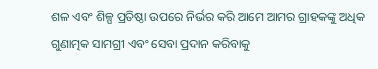ଶଳ ଏବଂ ଶିଳ୍ପ ପ୍ରତିଷ୍ଠା ଉପରେ ନିର୍ଭର କରି ଆମେ ଆମର ଗ୍ରାହକଙ୍କୁ ଅଧିକ ଗୁଣାତ୍ମକ ସାମଗ୍ରୀ ଏବଂ ସେବା ପ୍ରଦାନ କରିବାକୁ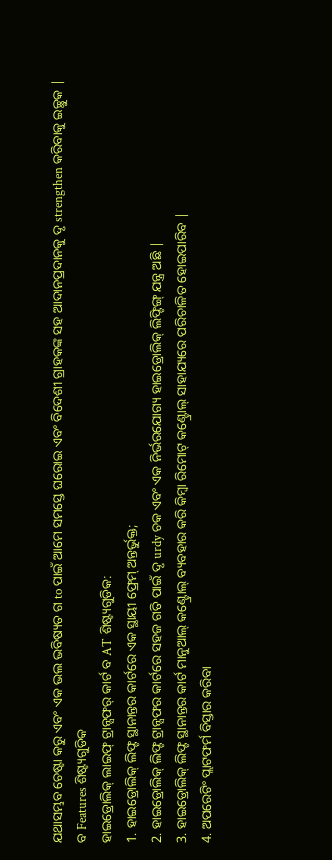ଯଥାସମ୍ଭବ ଚେଷ୍ଟା କରୁ ଏବଂ ଏକ ଭଲ ଭବିଷ୍ୟତ ଗ to ପାଇଁ ଆମେ ସମସ୍ତେ ଘରୋଇ ଏବଂ ବିଦେଶୀ ଗ୍ରାହକଙ୍କ ସହ ଆଦାନପ୍ରଦାନକୁ ଦୃ strengthen କରିବାକୁ ଇଚ୍ଛୁକ |
ବ Features ଶିଷ୍ଟ୍ୟଗୁଡିକ
ହାଇଡ୍ରୋଲିକ୍ ଲାଇଫ୍ ଟ୍ରାନ୍ସଫର୍ କାର୍ଟ ବ AT ଶିଷ୍ଟ୍ୟଗୁଡିକ:
1. ହାଇଡ୍ରୋଲିକ୍ ଲିଫ୍ଟ ସ୍ଥାନାନ୍ତର କାର୍ଟରେ ଏକ ସ୍ଥାୟୀ ଫ୍ରେମ୍ ଅନ୍ତର୍ଭୁକ୍ତ;
2. ହାଇଡ୍ରୋଲିକ୍ ଲିଫ୍ଟ ଟ୍ରାନ୍ସଫର କାର୍ଟରେ ସହଜ ଗତି ପାଇଁ ଦୃ urdy ଚକ ଏବଂ ଏକ ନିର୍ଭରଯୋଗ୍ୟ ହାଇଡ୍ରୋଲିକ୍ ଲିଫ୍ଟିଙ୍ଗ୍ ଯନ୍ତ୍ର ଅଛି |
3. ହାଇଡ୍ରୋଲିକ୍ ଲିଫ୍ଟ ସ୍ଥାନାନ୍ତର କାର୍ଟ ମାନୁଆଲ୍ କଣ୍ଟ୍ରୋଲ୍ ବ୍ୟବହାର କରି କିମ୍ବା ରିମୋଟ୍ କଣ୍ଟ୍ରୋଲ୍ ସାହାଯ୍ୟରେ ପରିଚାଳିତ ହୋଇପାରିବ |
4. ଅପରେଟିଂ ପ୍ଲାଟଫର୍ମ ବିସ୍ତାର କରିବା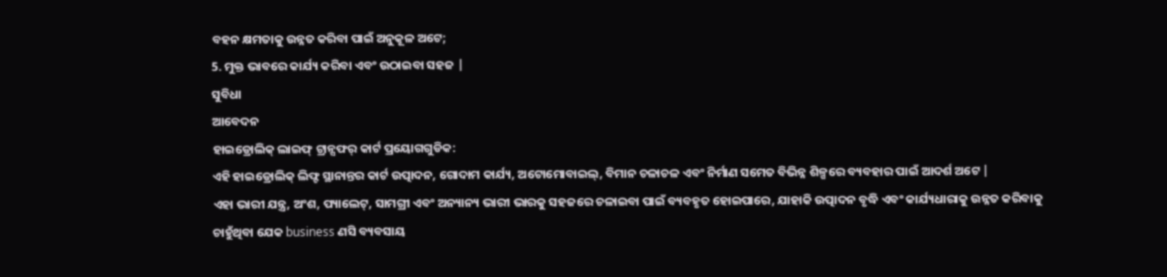ବହନ କ୍ଷମତାକୁ ଉନ୍ନତ କରିବା ପାଇଁ ଅନୁକୂଳ ଅଟେ;
5. ମୁକ୍ତ ଭାବରେ କାର୍ଯ୍ୟ କରିବା ଏବଂ ଉଠାଇବା ସହଜ |
ସୁବିଧା
ଆବେଦନ
ହାଇଡ୍ରୋଲିକ୍ ଲାଇଫ୍ ଟ୍ରାନ୍ସଫର୍ କାର୍ଟ ପ୍ରୟୋଗଗୁଡିକ:
ଏହି ହାଇଡ୍ରୋଲିକ୍ ଲିଫ୍ଟ ସ୍ଥାନାନ୍ତର କାର୍ଟ ଉତ୍ପାଦନ, ଗୋଦାମ କାର୍ଯ୍ୟ, ଅଟୋମୋବାଇଲ୍, ବିମାନ ଚଳାଚଳ ଏବଂ ନିର୍ମାଣ ସମେତ ବିଭିନ୍ନ ଶିଳ୍ପରେ ବ୍ୟବହାର ପାଇଁ ଆଦର୍ଶ ଅଟେ |
ଏହା ଭାରୀ ଯନ୍ତ୍ର, ଅଂଶ, ପ୍ୟାଲେଟ୍, ସାମଗ୍ରୀ ଏବଂ ଅନ୍ୟାନ୍ୟ ଭାରୀ ଭାରକୁ ସହଜରେ ଚଳାଇବା ପାଇଁ ବ୍ୟବହୃତ ହୋଇପାରେ, ଯାହାକି ଉତ୍ପାଦନ ବୃଦ୍ଧି ଏବଂ କାର୍ଯ୍ୟଧାରାକୁ ଉନ୍ନତ କରିବାକୁ ଚାହୁଁଥିବା ଯେକ business ଣସି ବ୍ୟବସାୟ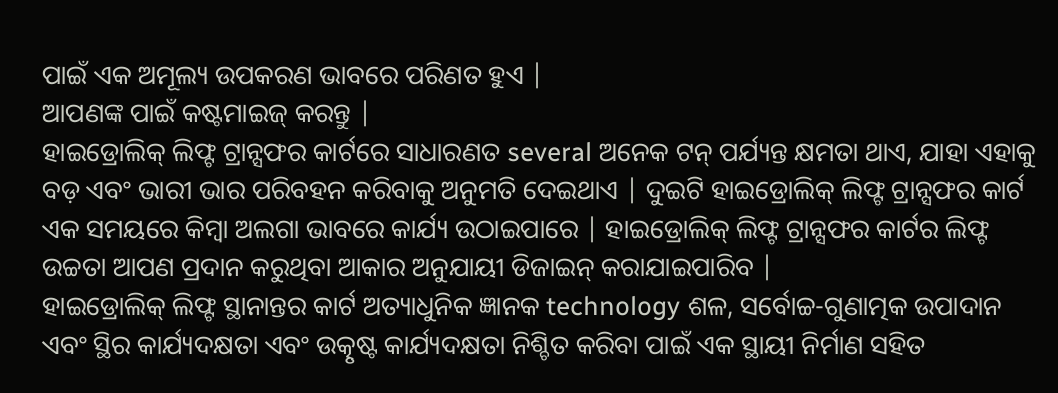ପାଇଁ ଏକ ଅମୂଲ୍ୟ ଉପକରଣ ଭାବରେ ପରିଣତ ହୁଏ |
ଆପଣଙ୍କ ପାଇଁ କଷ୍ଟମାଇଜ୍ କରନ୍ତୁ |
ହାଇଡ୍ରୋଲିକ୍ ଲିଫ୍ଟ ଟ୍ରାନ୍ସଫର କାର୍ଟରେ ସାଧାରଣତ several ଅନେକ ଟନ୍ ପର୍ଯ୍ୟନ୍ତ କ୍ଷମତା ଥାଏ, ଯାହା ଏହାକୁ ବଡ଼ ଏବଂ ଭାରୀ ଭାର ପରିବହନ କରିବାକୁ ଅନୁମତି ଦେଇଥାଏ | ଦୁଇଟି ହାଇଡ୍ରୋଲିକ୍ ଲିଫ୍ଟ ଟ୍ରାନ୍ସଫର କାର୍ଟ ଏକ ସମୟରେ କିମ୍ବା ଅଲଗା ଭାବରେ କାର୍ଯ୍ୟ ଉଠାଇପାରେ | ହାଇଡ୍ରୋଲିକ୍ ଲିଫ୍ଟ ଟ୍ରାନ୍ସଫର କାର୍ଟର ଲିଫ୍ଟ ଉଚ୍ଚତା ଆପଣ ପ୍ରଦାନ କରୁଥିବା ଆକାର ଅନୁଯାୟୀ ଡିଜାଇନ୍ କରାଯାଇପାରିବ |
ହାଇଡ୍ରୋଲିକ୍ ଲିଫ୍ଟ ସ୍ଥାନାନ୍ତର କାର୍ଟ ଅତ୍ୟାଧୁନିକ ଜ୍ଞାନକ technology ଶଳ, ସର୍ବୋଚ୍ଚ-ଗୁଣାତ୍ମକ ଉପାଦାନ ଏବଂ ସ୍ଥିର କାର୍ଯ୍ୟଦକ୍ଷତା ଏବଂ ଉତ୍କୃଷ୍ଟ କାର୍ଯ୍ୟଦକ୍ଷତା ନିଶ୍ଚିତ କରିବା ପାଇଁ ଏକ ସ୍ଥାୟୀ ନିର୍ମାଣ ସହିତ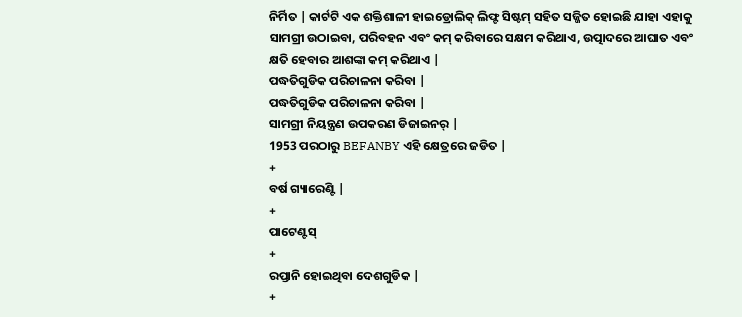ନିର୍ମିତ | କାର୍ଟଟି ଏକ ଶକ୍ତିଶାଳୀ ହାଇଡ୍ରୋଲିକ୍ ଲିଫ୍ଟ ସିଷ୍ଟମ୍ ସହିତ ସଜ୍ଜିତ ହୋଇଛି ଯାହା ଏହାକୁ ସାମଗ୍ରୀ ଉଠାଇବା, ପରିବହନ ଏବଂ କମ୍ କରିବାରେ ସକ୍ଷମ କରିଥାଏ, ଉତ୍ପାଦରେ ଆଘାତ ଏବଂ କ୍ଷତି ହେବାର ଆଶଙ୍କା କମ୍ କରିଥାଏ |
ପଦ୍ଧତିଗୁଡିକ ପରିଚାଳନା କରିବା |
ପଦ୍ଧତିଗୁଡିକ ପରିଚାଳନା କରିବା |
ସାମଗ୍ରୀ ନିୟନ୍ତ୍ରଣ ଉପକରଣ ଡିଜାଇନର୍ |
1953 ପରଠାରୁ BEFANBY ଏହି କ୍ଷେତ୍ରରେ ଜଡିତ |
+
ବର୍ଷ ଗ୍ୟାରେଣ୍ଟି |
+
ପାଟେଣ୍ଟସ୍
+
ରପ୍ତାନି ହୋଇଥିବା ଦେଶଗୁଡିକ |
+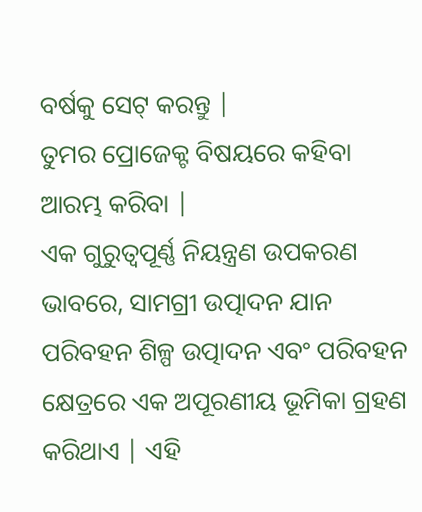ବର୍ଷକୁ ସେଟ୍ କରନ୍ତୁ |
ତୁମର ପ୍ରୋଜେକ୍ଟ ବିଷୟରେ କହିବା ଆରମ୍ଭ କରିବା |
ଏକ ଗୁରୁତ୍ୱପୂର୍ଣ୍ଣ ନିୟନ୍ତ୍ରଣ ଉପକରଣ ଭାବରେ, ସାମଗ୍ରୀ ଉତ୍ପାଦନ ଯାନ ପରିବହନ ଶିଳ୍ପ ଉତ୍ପାଦନ ଏବଂ ପରିବହନ କ୍ଷେତ୍ରରେ ଏକ ଅପୂରଣୀୟ ଭୂମିକା ଗ୍ରହଣ କରିଥାଏ | ଏହି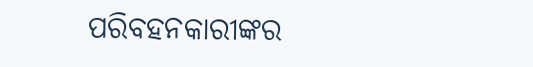ପରିବହନକାରୀଙ୍କର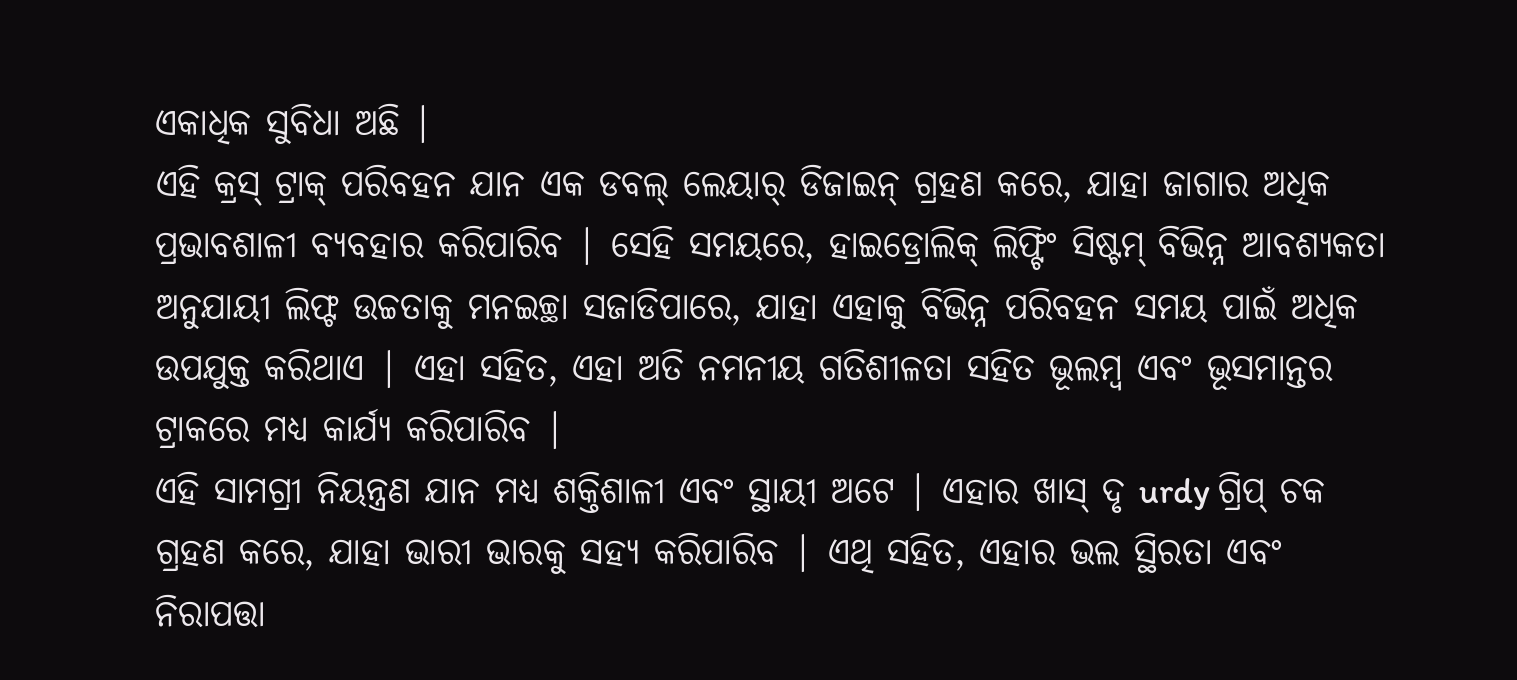ଏକାଧିକ ସୁବିଧା ଅଛି |
ଏହି କ୍ରସ୍ ଟ୍ରାକ୍ ପରିବହନ ଯାନ ଏକ ଡବଲ୍ ଲେୟାର୍ ଡିଜାଇନ୍ ଗ୍ରହଣ କରେ, ଯାହା ଜାଗାର ଅଧିକ ପ୍ରଭାବଶାଳୀ ବ୍ୟବହାର କରିପାରିବ | ସେହି ସମୟରେ, ହାଇଡ୍ରୋଲିକ୍ ଲିଫ୍ଟିଂ ସିଷ୍ଟମ୍ ବିଭିନ୍ନ ଆବଶ୍ୟକତା ଅନୁଯାୟୀ ଲିଫ୍ଟ ଉଚ୍ଚତାକୁ ମନଇଚ୍ଛା ସଜାଡିପାରେ, ଯାହା ଏହାକୁ ବିଭିନ୍ନ ପରିବହନ ସମୟ ପାଇଁ ଅଧିକ ଉପଯୁକ୍ତ କରିଥାଏ | ଏହା ସହିତ, ଏହା ଅତି ନମନୀୟ ଗତିଶୀଳତା ସହିତ ଭୂଲମ୍ବ ଏବଂ ଭୂସମାନ୍ତର ଟ୍ରାକରେ ମଧ୍ୟ କାର୍ଯ୍ୟ କରିପାରିବ |
ଏହି ସାମଗ୍ରୀ ନିୟନ୍ତ୍ରଣ ଯାନ ମଧ୍ୟ ଶକ୍ତିଶାଳୀ ଏବଂ ସ୍ଥାୟୀ ଅଟେ | ଏହାର ଖାସ୍ ଦୃ urdy ଗ୍ରିପ୍ ଚକ ଗ୍ରହଣ କରେ, ଯାହା ଭାରୀ ଭାରକୁ ସହ୍ୟ କରିପାରିବ | ଏଥି ସହିତ, ଏହାର ଭଲ ସ୍ଥିରତା ଏବଂ ନିରାପତ୍ତା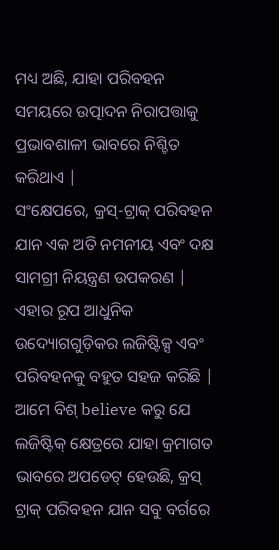ମଧ୍ୟ ଅଛି, ଯାହା ପରିବହନ ସମୟରେ ଉତ୍ପାଦନ ନିରାପତ୍ତାକୁ ପ୍ରଭାବଶାଳୀ ଭାବରେ ନିଶ୍ଚିତ କରିଥାଏ |
ସଂକ୍ଷେପରେ, କ୍ରସ୍-ଟ୍ରାକ୍ ପରିବହନ ଯାନ ଏକ ଅତି ନମନୀୟ ଏବଂ ଦକ୍ଷ ସାମଗ୍ରୀ ନିୟନ୍ତ୍ରଣ ଉପକରଣ | ଏହାର ରୂପ ଆଧୁନିକ ଉଦ୍ୟୋଗଗୁଡ଼ିକର ଲଜିଷ୍ଟିକ୍ସ ଏବଂ ପରିବହନକୁ ବହୁତ ସହଜ କରିଛି | ଆମେ ବିଶ୍ believe କରୁ ଯେ ଲଜିଷ୍ଟିକ୍ କ୍ଷେତ୍ରରେ ଯାହା କ୍ରମାଗତ ଭାବରେ ଅପଡେଟ୍ ହେଉଛି, କ୍ରସ୍ ଟ୍ରାକ୍ ପରିବହନ ଯାନ ସବୁ ବର୍ଗରେ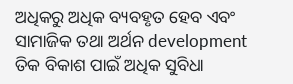ଅଧିକରୁ ଅଧିକ ବ୍ୟବହୃତ ହେବ ଏବଂ ସାମାଜିକ ତଥା ଅର୍ଥନ development ତିକ ବିକାଶ ପାଇଁ ଅଧିକ ସୁବିଧା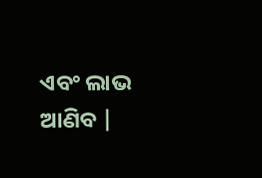ଏବଂ ଲାଭ ଆଣିବ |